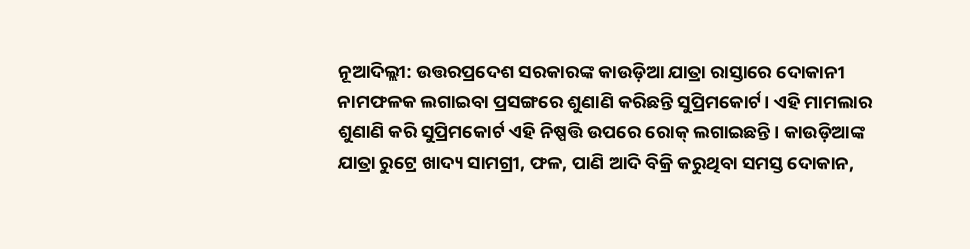ନୂଆଦିଲ୍ଲୀ: ଉତ୍ତରପ୍ରଦେଶ ସରକାରଙ୍କ କାଉଡ଼ିଆ ଯାତ୍ରା ରାସ୍ତାରେ ଦୋକାନୀ ନାମଫଳକ ଲଗାଇବା ପ୍ରସଙ୍ଗରେ ଶୁଣାଣି କରିଛନ୍ତି ସୁପ୍ରିମକୋର୍ଟ। ଏହି ମାମଲାର ଶୁଣାଣି କରି ସୁପ୍ରିମକୋର୍ଟ ଏହି ନିଷ୍ପତ୍ତି ଉପରେ ରୋକ୍ ଲଗାଇଛନ୍ତି। କାଉଡ଼ିଆଙ୍କ ଯାତ୍ରା ରୁଟ୍ରେ ଖାଦ୍ୟ ସାମଗ୍ରୀ, ଫଳ, ପାଣି ଆଦି ବିକ୍ରି କରୁଥିବା ସମସ୍ତ ଦୋକାନ,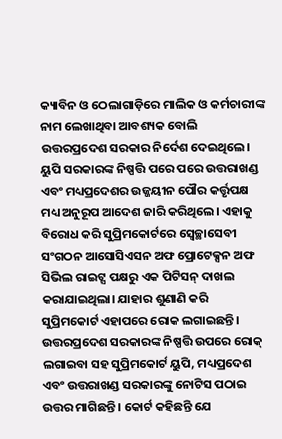କ୍ୟାବିନ ଓ ଠେଲାଗାଡ଼ିରେ ମାଲିକ ଓ କର୍ମଚାରୀଙ୍କ ନାମ ଲେଖାଥିବା ଆବଶ୍ୟକ ବୋଲି ଉତ୍ତରପ୍ରଦେଶ ସରକାର ନିର୍ଦେଶ ଦେଇଥିଲେ। ୟୁପି ସରକାରଙ୍କ ନିଷ୍ପତ୍ତି ପରେ ପରେ ଉତ୍ତରାଖଣ୍ଡ ଏବଂ ମଧ୍ୟପ୍ରଦେଶର ଉଜ୍ଜୟୀନ ପୌର କର୍ତ୍ତୃପକ୍ଷ ମଧ୍ୟ ଅନୁରୂପ ଆଦେଶ ଜାରି କରିଥିଲେ। ଏହାକୁ ବିରୋଧ କରି ସୁପ୍ରିମକୋର୍ଟରେ ସ୍ୱେଚ୍ଛାସେବୀ ସଂଗଠନ ଆସୋସିଏସନ ଅଫ ପ୍ରୋଟେକ୍ସନ ଅଫ ସିଭିଲ ରାଇଟ୍ସ ପକ୍ଷରୁ ଏକ ପିଟିସନ୍ ଦାଖଲ କରାଯାଇଥିଲା। ଯାହାର ଶୁଣାଣି କରି ସୁପ୍ରିମକୋର୍ଟ ଏହାପରେ ରୋକ ଲଗାଇଛନ୍ତି। ଉତ୍ତରପ୍ରଦେଶ ସରକାରଙ୍କ ନିଷ୍ପତ୍ତି ଉପରେ ରୋକ୍ ଲଗାଇବା ସହ ସୁପ୍ରିମକୋର୍ଟ ୟୁପି, ମଧ୍ୟପ୍ରଦେଶ ଏବଂ ଉତ୍ତରାଖଣ୍ଡ ସରକାରଙ୍କୁ ନୋଟିସ ପଠାଇ ଉତ୍ତର ମାଗିଛନ୍ତି । କୋର୍ଟ କହିଛନ୍ତି ଯେ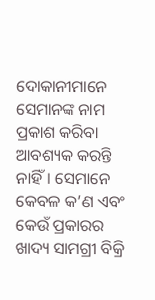ଦୋକାନୀମାନେ ସେମାନଙ୍କ ନାମ ପ୍ରକାଶ କରିବା ଆବଶ୍ୟକ କରନ୍ତି ନାହିଁ। ସେମାନେ କେବଳ କ’ଣ ଏବଂ କେଉଁ ପ୍ରକାରର ଖାଦ୍ୟ ସାମଗ୍ରୀ ବିକ୍ରି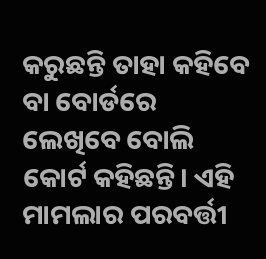କରୁଛନ୍ତି ତାହା କହିବେ ବା ବୋର୍ଡରେ ଲେଖିବେ ବୋଲି କୋର୍ଟ କହିଛନ୍ତି। ଏହି ମାମଲାର ପରବର୍ତ୍ତୀ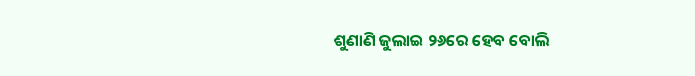ଶୁଣାଣି ଜୁଲାଇ ୨୬ରେ ହେବ ବୋଲି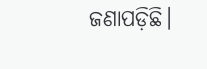ଜଣାପଡ଼ିଛି।